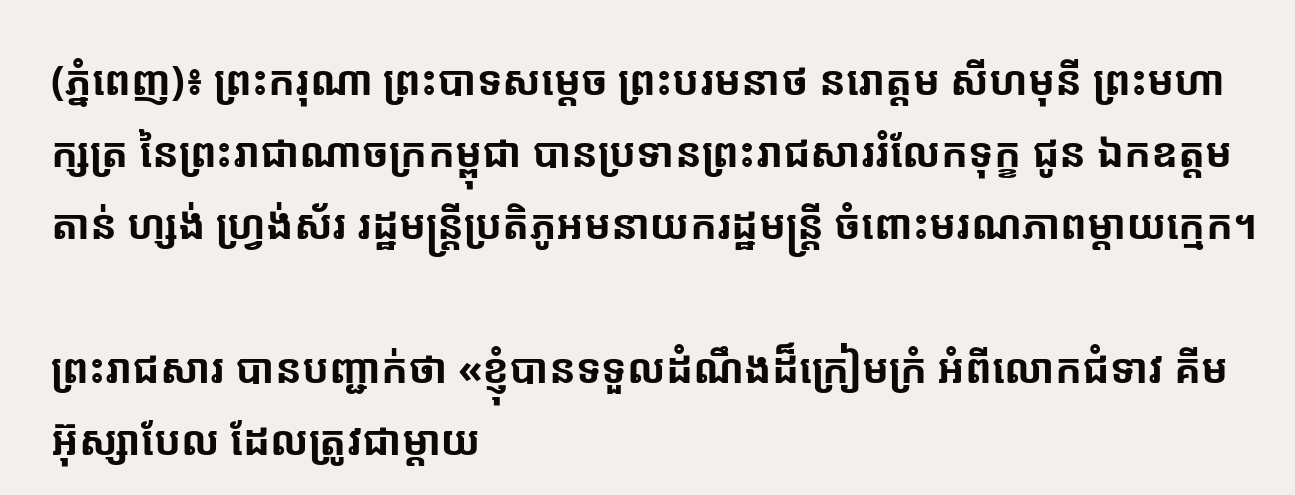(ភ្នំពេញ)៖ ព្រះករុណា ព្រះបាទសម្តេច ព្រះបរមនាថ នរោត្តម សីហមុនី ព្រះមហាក្សត្រ នៃព្រះរាជាណាចក្រកម្ពុជា បានប្រទានព្រះរាជសាររំលែកទុក្ខ ជូន ឯកឧត្តម តាន់ ហ្សង់ ហ្វ្រង់ស័រ រដ្ឋមន្ត្រីប្រតិភូអមនាយករដ្ឋមន្ត្រី ចំពោះមរណភាពម្តាយក្មេក។

ព្រះរាជសារ បានបញ្ជាក់ថា «ខ្ញុំបានទទួលដំណឹងដ៏ក្រៀមក្រំ អំពីលោកជំទាវ គីម អ៊ុស្សាបែល ដែលត្រូវជាម្តាយ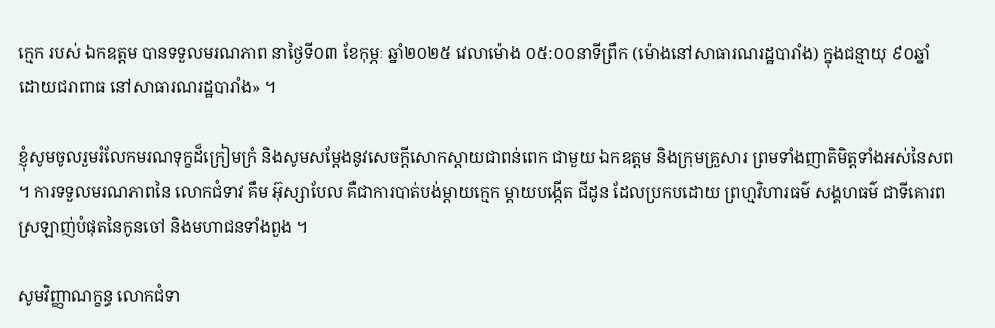ក្មេក របស់ ឯកឧត្តម បានទទួលមរណភាព នាថ្ងៃទី០៣ ខែកុម្ភៈ ឆ្នាំ២០២៥ វេលាម៉ោង ០៥:០០នាទីព្រឹក (ម៉ោងនៅសាធារណរដ្ឋបារាំង) ក្នុងជន្មាយុ ៩០ឆ្នាំ ដោយជរាពាធ នៅសាធារណរដ្ឋបារាំង» ។

ខ្ញុំសូមចូលរួមរំលែកមរណទុក្ខដ៏ក្រៀមក្រំ និងសូមសម្តែងនូវសេចក្តីសោកស្តាយជាពន់ពេក ជាមួយ ឯកឧត្តម និងក្រុមគ្រួសារ ព្រមទាំងញាតិមិត្តទាំងអស់នៃសព ។ ការទទួលមរណភាពនៃ លោកជំទាវ គឹម អ៊ុស្សាបែល គឺជាការបាត់បង់ម្តាយក្មេក ម្តាយបង្កើត ជីដូន ដែលប្រកបដោយ ព្រហ្មវិហារធម៌ សង្គហធម៌ ជាទីគោរពស្រឡាញ់បំផុតនៃកូនចៅ និងមហាជនទាំងពួង ។

សូមវិញ្ញាណក្ខន្ធ លោកជំទា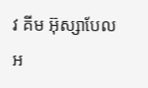វ គីម អ៊ុស្សាបែល អ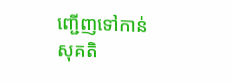ញ្ជើញទៅកាន់សុគតិ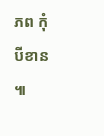ភព កុំបីខាន ៕